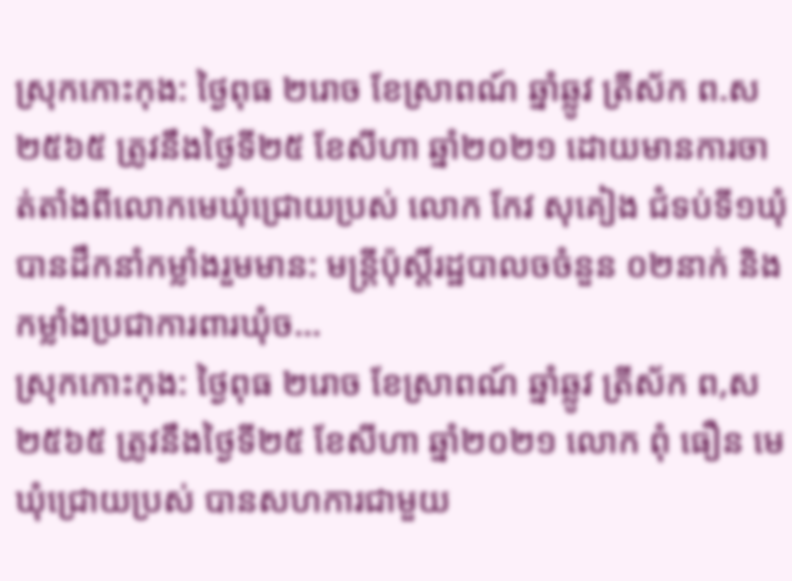ស្រុកកោះកុង: ថ្ងៃពុធ ២រោច ខែស្រាពណ៍ ឆ្នាំឆ្លូវ ត្រីស័ក ព.ស ២៥៦៥ ត្រូវនឹងថ្ងៃទី២៥ ខែសីហា ឆ្នាំ២០២១ ដោយមានការចាត់តាំងពីលោកមេឃុំជ្រោយប្រស់ លោក កែវ សុគៀង ជំទប់ទី១ឃុំ បានដឹកនាំកម្លាំងរួមមាន: មន្ត្រីប៉ុស្តិ៍រដ្ឋបាលចចំនួន ០២នាក់ និងកម្លាំងប្រជាការពារឃុំច...
ស្រុកកោះកុង: ថ្ងៃពុធ ២រោច ខែស្រាពណ៍ ឆ្នាំឆ្លូវ ត្រីស័ក ព,ស ២៥៦៥ ត្រូវនឹងថ្ងៃទី២៥ ខែសីហា ឆ្នាំ២០២១ លោក ពុំ ធឿន មេឃុំជ្រោយប្រស់ បានសហការជាមួយ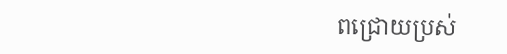ពជ្រោយប្រស់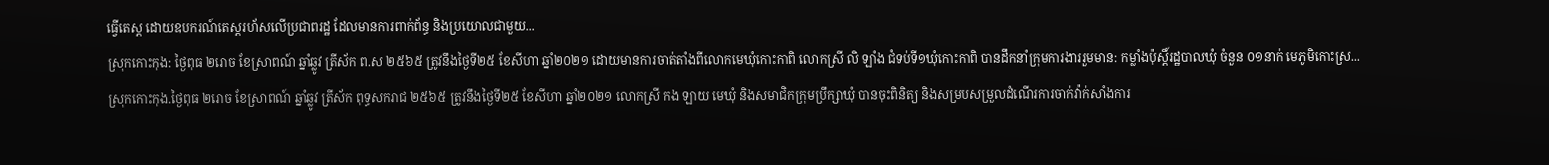ធ្វើតេស្ត ដោយឧបករណ៍តេស្តរហ័សលើប្រជាពរដ្ឋ ដែលមានការពាក់ព័ន្ធ និងប្រយោលជាមួយ...
ស្រុកកោះកុង: ថ្ងៃពុធ ២រោច ខែស្រាពណ៍ ឆ្នាំឆ្លូវ ត្រីស័ក ព.ស ២៥៦៥ ត្រូវនឹងថ្ងៃទី២៥ ខែសីហា ឆ្នាំ២០២១ ដោយមានការចាត់តាំងពីលោកមេឃុំកោះកាពិ លោកស្រី លិ ឡាំង ជំទប់ទី១ឃុំកោះកាពិ បានដឹកនាំក្រុមការងាររួមមាន: កម្លាំងប៉ុស្តិ៍រដ្ឋបាលឃុំ ចំនួន ០១នាក់ មេភូមិកោះស្រ...
ស្រុកកោះកុង.ថ្ងៃពុធ ២រោច ខែស្រាពណ៍ ឆ្នាំឆ្លូវ ត្រីស័ក ពុទ្ធសករាជ ២៥៦៥ ត្រូវនឹងថ្ងៃទី២៥ ខែសីហា ឆ្នាំ២០២១ លោកស្រី កង ឡាយ មេឃុំ និងសមាជិកក្រុមប្រឹក្សាឃុំ បានចុះពិនិត្យ និងសម្របសម្រួលដំណើរការចាក់វ៉ាក់សាំងការ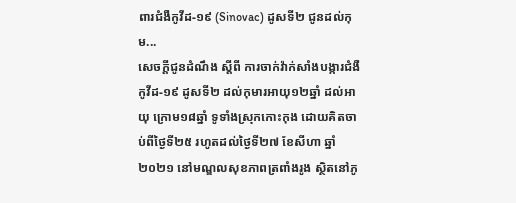ពារជំងឺកូវីដ-១៩ (Sinovac) ដូសទី២ ជូនដល់កុម...
សេចក្តីជូនដំណឹង ស្តីពី ការចាក់វ៉ាក់សាំងបង្ការជំងឺកូវីដ-១៩ ដូសទី២ ដល់កុមារអាយុ១២ឆ្នាំ ដល់អាយុ ក្រោម១៨ឆ្នាំ ទូទាំងស្រុកកោះកុង ដោយគិតចាប់ពីថ្ងៃទី២៥ រហូតដល់ថ្ងៃទី២៧ ខែសីហា ឆ្នាំ២០២១ នៅមណ្ឌលសុខភាពត្រពាំងរូង ស្ថិតនៅភូ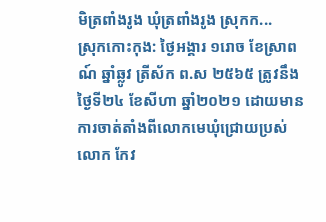មិត្រពាំងរូង ឃុំត្រពាំងរូង ស្រុកក...
ស្រុកកោះកុង: ថ្ងៃអង្គារ ១រោច ខែស្រាពណ៍ ឆ្នាំឆ្លូវ ត្រីស័ក ព.ស ២៥៦៥ ត្រូវនឹងថ្ងៃទី២៤ ខែសីហា ឆ្នាំ២០២១ ដោយមានការចាត់តាំងពីលោកមេឃុំជ្រោយប្រស់ លោក កែវ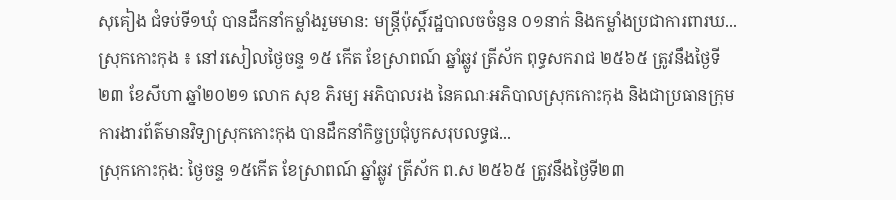សុគៀង ជំទប់ទី១ឃុំ បានដឹកនាំកម្លាំងរួមមាន: មន្ត្រីប៉ុស្តិ៍រដ្ឋបាលចចំនួន ០១នាក់ និងកម្លាំងប្រជាការពារឃ...
ស្រុកកោះកុង ៖ នៅរសៀលថ្ងៃចន្ទ ១៥ កើត ខែស្រាពណ៍ ឆ្នាំឆ្លូវ ត្រីស័ក ពុទ្ធសករាជ ២៥៦៥ ត្រូវនឹងថ្ងៃទី២៣ ខែសីហា ឆ្នាំ២០២១ លោក សុខ ភិរម្យ អភិបាលរង នៃគណៈអភិបាលស្រុកកោះកុង និងជាប្រធានក្រុមការងារព័ត៌មានវិទ្យាស្រុកកោះកុង បានដឹកនាំកិច្ចប្រជុំបូកសរុបលទ្ធផ...
ស្រុកកោះកុង: ថ្ងៃចន្ទ ១៥កើត ខែស្រាពណ៍ ឆ្នាំឆ្លូវ ត្រីស័ក ព.ស ២៥៦៥ ត្រូវនឹងថ្ងៃទី២៣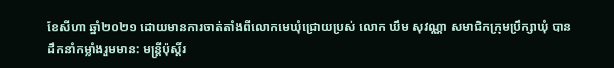ខែសីហា ឆ្នាំ២០២១ ដោយមានការចាត់តាំងពីលោកមេឃុំជ្រោយប្រស់ លោក ឃឹម សុវណ្ណា សមាជិកក្រុមប្រឹក្សាឃុំ បានដឹកនាំកម្លាំងរួមមាន: មន្ត្រីប៉ុស្តិ៍រ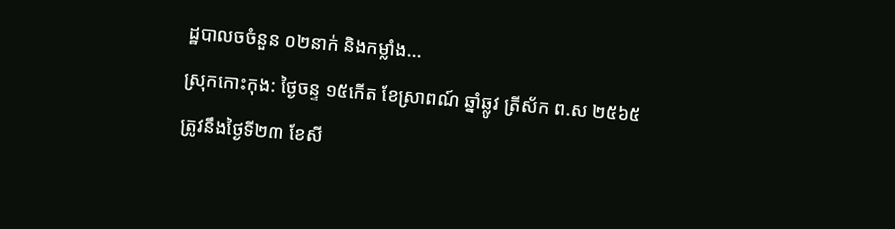ដ្ឋបាលចចំនួន ០២នាក់ និងកម្លាំង...
ស្រុកកោះកុង: ថ្ងៃចន្ទ ១៥កើត ខែស្រាពណ៍ ឆ្នាំឆ្លូវ ត្រីស័ក ព.ស ២៥៦៥ ត្រូវនឹងថ្ងៃទី២៣ ខែសី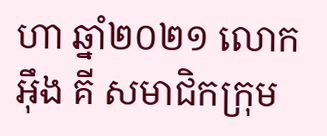ហា ឆ្នាំ២០២១ លោក អុឹង គី សមាជិកក្រុម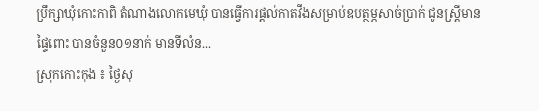ប្រឹក្សាឃុំកោះកាពិ តំណាងលោកមេឃុំ បានធ្វើការផ្តល់កាតវីងសម្រាប់ឧបត្ថម្ភសាច់ប្រាក់ ជូនស្រ្តីមាន ផ្ទៃពោះ បានចំនួន០១នាក់ មានទីលំន...
ស្រុកកោះកុង ៖ ថ្ងៃសុ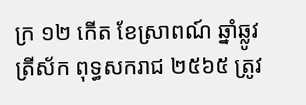ក្រ ១២ កើត ខែស្រាពណ៍ ឆ្នាំឆ្លូវត្រីស័ក ពុទ្ធសករាជ ២៥៦៥ ត្រូវ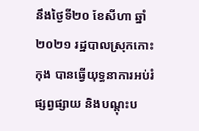នឹងថ្ងៃទី២០ ខែសីហា ឆ្នាំ២០២១ រដ្ឋបាលស្រុកកោះកុង បានធ្វើយុទ្ធនាការអប់រំផ្សព្វផ្សាយ និងបណ្តុះប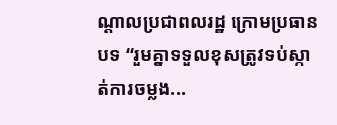ណ្តាលប្រជាពលរដ្ឋ ក្រោមប្រធានបទ “រួមគ្នាទទួលខុសត្រូវទប់ស្កាត់ការចម្លង...